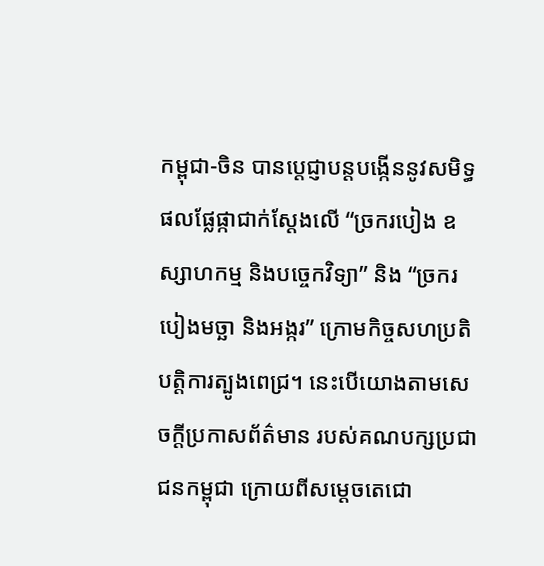កម្ពុជា-ចិន បានប្តេជ្ញាបន្តបង្កើននូវសមិទ្ធផលផ្លែផ្កាជាក់ស្តែងលើ “ច្រករបៀង ឧស្សាហកម្ម និងបច្ចេកវិទ្យា” និង “ច្រករបៀងមច្ឆា និងអង្ករ” ក្រោមកិច្ចសហប្រតិបត្តិការត្បូងពេជ្រ។ នេះបើយោងតាមសេចក្ដីប្រកាសព័ត៌មាន របស់គណបក្សប្រជាជនកម្ពុជា ក្រោយពីសម្តេចតេជោ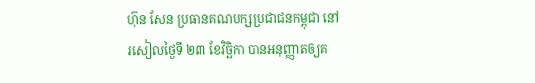ហ៊ុន សែន ប្រធានគណបក្សប្រជាជនកម្ពុជា នៅរសៀលថ្ងៃទី ២៣ ខែវិច្ឆិកា បានអនុញ្ញាតឲ្យគ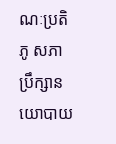ណៈប្រតិភូ សភាប្រឹក្សានយោបាយ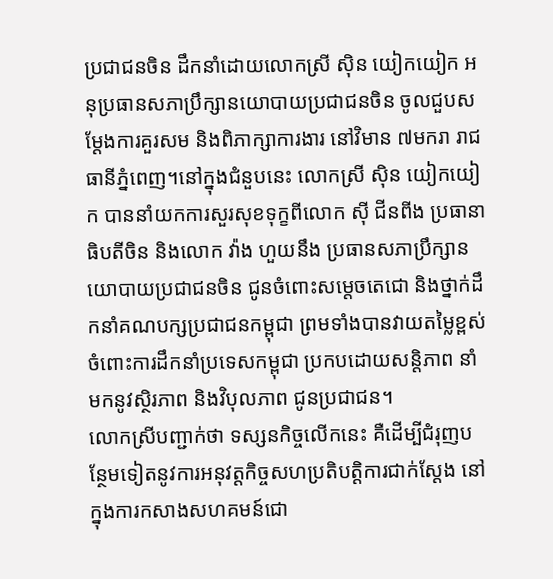ប្រជាជនចិន ដឹកនាំដោយលោកស្រី ស៊ិន យៀកយៀក អនុប្រធានសភាប្រឹក្សានយោបាយប្រជាជនចិន ចូលជួបសម្ដែងការគួរសម និងពិភាក្សាការងារ នៅវិមាន ៧មករា រាជធានីភ្នំពេញ។នៅក្នុងជំនួបនេះ លោកស្រី ស៊ិន យៀកយៀក បាននាំយកការសួរសុខទុក្ខពីលោក ស៊ី ជីនពីង ប្រធានាធិបតីចិន និងលោក វ៉ាង ហួយនឹង ប្រធានសភាប្រឹក្សានយោបាយប្រជាជនចិន ជូនចំពោះសម្តេចតេជោ និងថ្នាក់ដឹកនាំគណបក្សប្រជាជនកម្ពុជា ព្រមទាំងបានវាយតម្លៃខ្ពស់ ចំពោះការដឹកនាំប្រទេសកម្ពុជា ប្រកបដោយសន្តិភាព នាំមកនូវស្ថិរភាព និងវិបុលភាព ជូនប្រជាជន។
លោកស្រីបញ្ជាក់ថា ទស្សនកិច្ចលើកនេះ គឺដើម្បីជំរុញបន្ថែមទៀតនូវការអនុវត្តកិច្ចសហប្រតិបត្តិការជាក់ស្តែង នៅក្នុងការកសាងសហគមន៍ជោ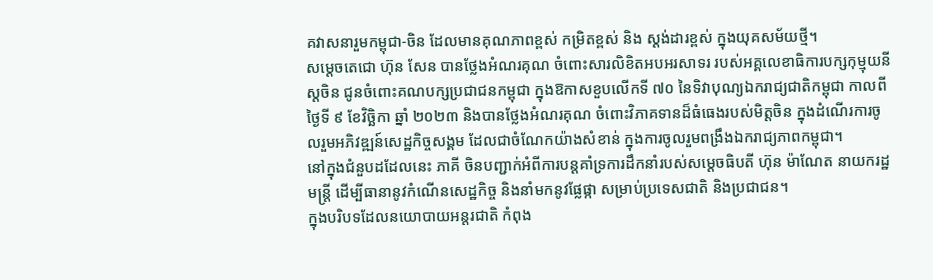គវាសនារួមកម្ពុជា-ចិន ដែលមានគុណភាពខ្ពស់ កម្រិតខ្ពស់ និង ស្ដង់ដារខ្ពស់ ក្នុងយុគសម័យថ្មី។
សម្តេចតេជោ ហ៊ុន សែន បានថ្លែងអំណរគុណ ចំពោះសារលិខិតអបអរសាទរ របស់អគ្គលេខាធិការបក្សកុម្មុយនីស្តចិន ជូនចំពោះគណបក្សប្រជាជនកម្ពុជា ក្នុងឱកាសខួបលើកទី ៧០ នៃទិវាបុណ្យឯករាជ្យជាតិកម្ពុជា កាលពីថ្ងៃទី ៩ ខែវិច្ឆិកា ឆ្នាំ ២០២៣ និងបានថ្លែងអំណរគុណ ចំពោះវិភាគទានដ៏ធំធេងរបស់មិត្តចិន ក្នុងដំណើរការចូលរួមអភិវឌ្ឍន៍សេដ្ឋកិច្ចសង្គម ដែលជាចំណែកយ៉ាងសំខាន់ ក្នុងការចូលរួមពង្រឹងឯករាជ្យភាពកម្ពុជា។
នៅក្នុងជំនួបដដែលនេះ ភាគី ចិនបញ្ជាក់អំពីការបន្តគាំទ្រការដឹកនាំរបស់សម្ដេចធិបតី ហ៊ុន ម៉ាណែត នាយករដ្ឋមន្ត្រី ដើម្បីធានានូវកំណើនសេដ្ឋកិច្ច និងនាំមកនូវផ្លែផ្កា សម្រាប់ប្រទេសជាតិ និងប្រជាជន។
ក្នុងបរិបទដែលនយោបាយអន្តរជាតិ កំពុង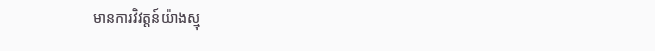មានការវិវត្តន៍យ៉ាងស្មុ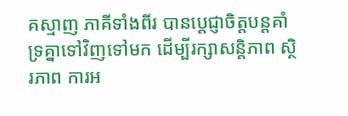គស្មាញ ភាគីទាំងពីរ បានប្តេជ្ញាចិត្តបន្តគាំទ្រគ្នាទៅវិញទៅមក ដើម្បីរក្សាសន្តិភាព ស្ថិរភាព ការអ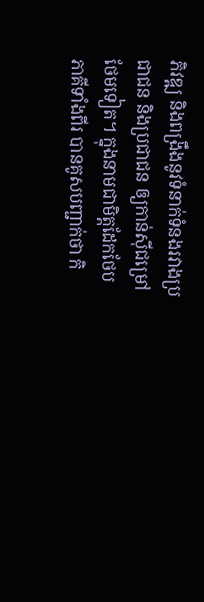ភិវឌ្ឍ និងពង្រឹងនូវទំនាក់ទំនងរវាងប្រជាជន និងប្រជាជន ឲ្យកាន់ស៊ីជម្រៅថែមទៀត។ ក្នុងនាមជាមិត្តដែកថែប ភាគីទាំងពីរ បានគូសបញ្ជាក់ថា កិ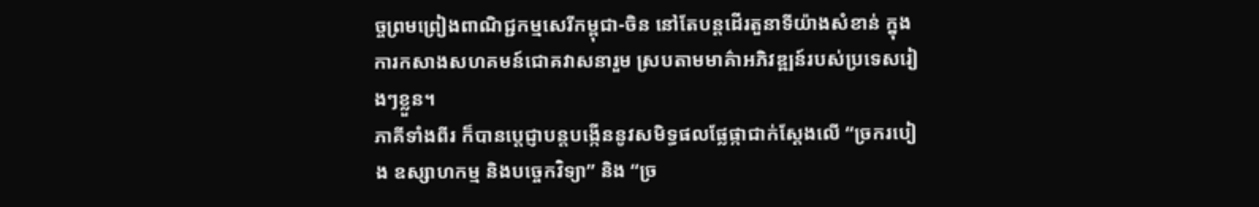ច្ចព្រមព្រៀងពាណិជ្ជកម្មសេរីកម្ពុជា-ចិន នៅតែបន្តដើរតួនាទីយ៉ាងសំខាន់ ក្នុងការកសាងសហគមន៍ជោគវាសនារួម ស្របតាមមាគ៌ាអភិវឌ្ឍន៍របស់ប្រទេសរៀងៗខ្លួន។
ភាគីទាំងពីរ ក៏បានប្តេជ្ញាបន្តបង្កើននូវសមិទ្ធផលផ្លែផ្កាជាក់ស្តែងលើ “ច្រករបៀង ឧស្សាហកម្ម និងបច្ចេកវិទ្យា” និង “ច្រ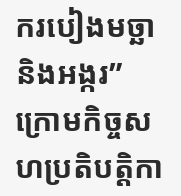ករបៀងមច្ឆា និងអង្ករ” ក្រោមកិច្ចសហប្រតិបត្តិកា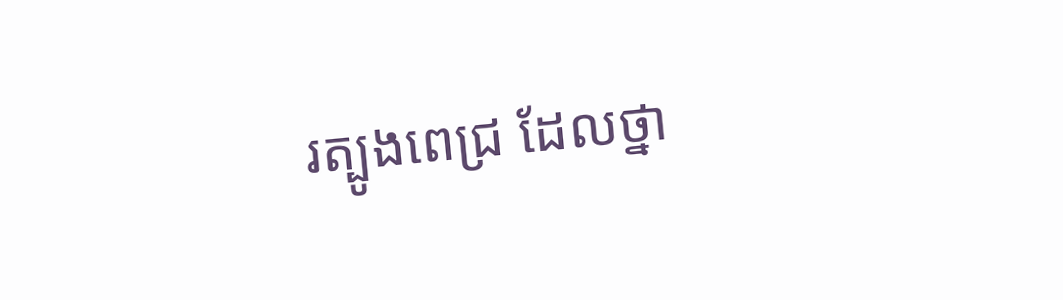រត្បូងពេជ្រ ដែលថ្នា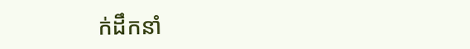ក់ដឹកនាំ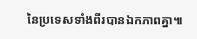នៃប្រទេសទាំងពីរបានឯកភាពគ្នា៕